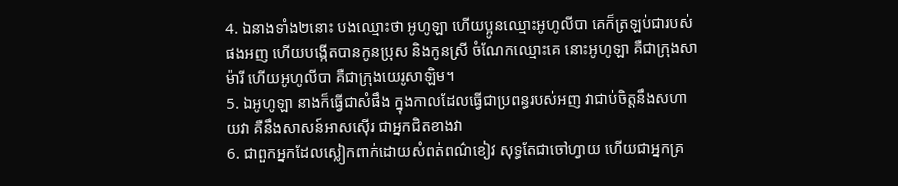4. ឯនាងទាំង២នោះ បងឈ្មោះថា អូហូឡា ហើយប្អូនឈ្មោះអូហូលីបា គេក៏ត្រឡប់ជារបស់ផងអញ ហើយបង្កើតបានកូនប្រុស និងកូនស្រី ចំណែកឈ្មោះគេ នោះអូហូឡា គឺជាក្រុងសាម៉ារី ហើយអូហូលីបា គឺជាក្រុងយេរូសាឡិម។
5. ឯអូហូឡា នាងក៏ធ្វើជាសំផឹង ក្នុងកាលដែលធ្វើជាប្រពន្ធរបស់អញ វាជាប់ចិត្តនឹងសហាយវា គឺនឹងសាសន៍អាសស៊ើរ ជាអ្នកជិតខាងវា
6. ជាពួកអ្នកដែលស្លៀកពាក់ដោយសំពត់ពណ៌ខៀវ សុទ្ធតែជាចៅហ្វាយ ហើយជាអ្នកគ្រ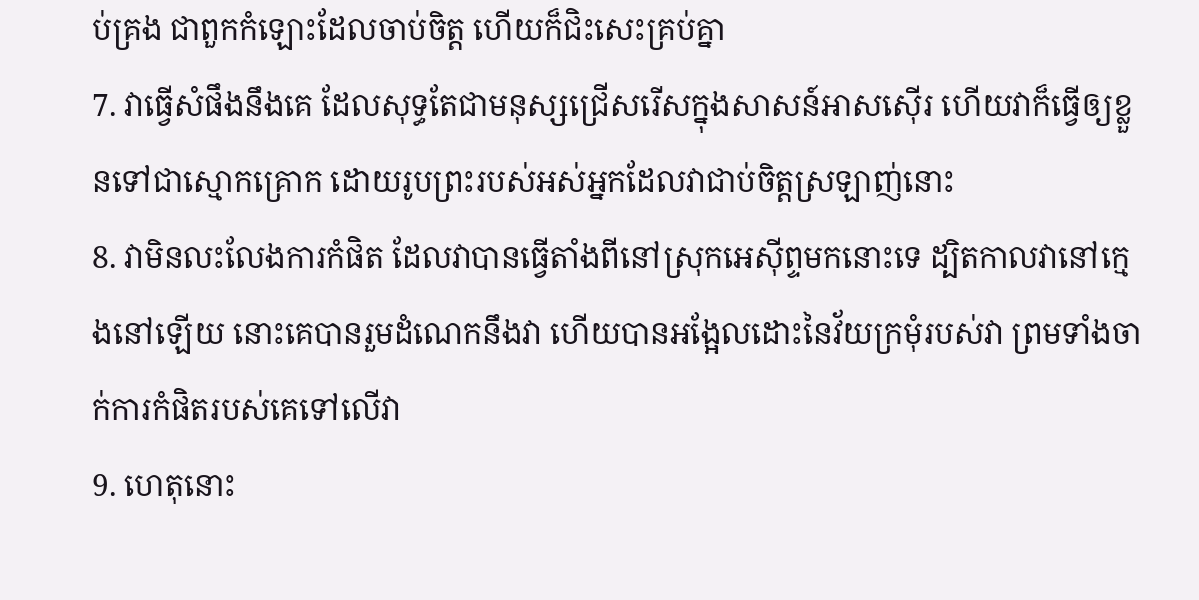ប់គ្រង ជាពួកកំឡោះដែលចាប់ចិត្ត ហើយក៏ជិះសេះគ្រប់គ្នា
7. វាធ្វើសំផឹងនឹងគេ ដែលសុទ្ធតែជាមនុស្សជ្រើសរើសក្នុងសាសន៍អាសស៊ើរ ហើយវាក៏ធ្វើឲ្យខ្លួនទៅជាស្មោកគ្រោក ដោយរូបព្រះរបស់អស់អ្នកដែលវាជាប់ចិត្តស្រឡាញ់នោះ
8. វាមិនលះលែងការកំផិត ដែលវាបានធ្វើតាំងពីនៅស្រុកអេស៊ីព្ទមកនោះទេ ដ្បិតកាលវានៅក្មេងនៅឡើយ នោះគេបានរួមដំណេកនឹងវា ហើយបានអង្អែលដោះនៃវ័យក្រមុំរបស់វា ព្រមទាំងចាក់ការកំផិតរបស់គេទៅលើវា
9. ហេតុនោះ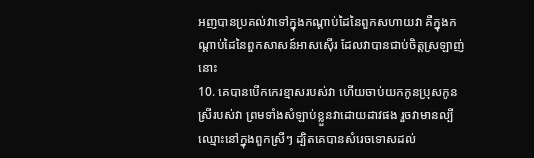អញបានប្រគល់វាទៅក្នុងកណ្តាប់ដៃនៃពួកសហាយវា គឺក្នុងកណ្តាប់ដៃនៃពួកសាសន៍អាសស៊ើរ ដែលវាបានជាប់ចិត្តស្រឡាញ់នោះ
10. គេបានបើកកេរខ្មាសរបស់វា ហើយចាប់យកកូនប្រុសកូនស្រីរបស់វា ព្រមទាំងសំឡាប់ខ្លួនវាដោយដាវផង រួចវាមានល្បីឈ្មោះនៅក្នុងពួកស្រីៗ ដ្បិតគេបានសំរេចទោសដល់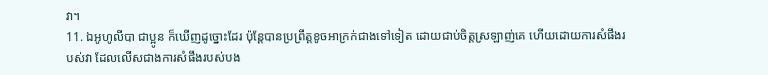វា។
11. ឯអូហូលីបា ជាប្អូន ក៏ឃើញដូច្នោះដែរ ប៉ុន្តែបានប្រព្រឹត្តខូចអាក្រក់ជាងទៅទៀត ដោយជាប់ចិត្តស្រឡាញ់គេ ហើយដោយការសំផឹងរបស់វា ដែលលើសជាងការសំផឹងរបស់បង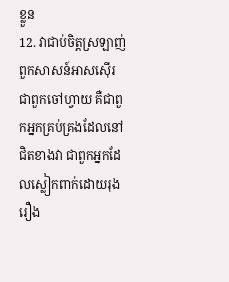ខ្លួន
12. វាជាប់ចិត្តស្រឡាញ់ពួកសាសន៍អាសស៊ើរ ជាពួកចៅហ្វាយ គឺជាពួកអ្នកគ្រប់គ្រងដែលនៅជិតខាងវា ជាពួកអ្នកដែលស្លៀកពាក់ដោយរុងរឿង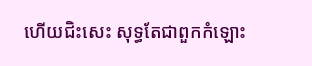ហើយជិះសេះ សុទ្ធតែជាពួកកំឡោះ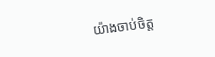យ៉ាងចាប់ចិត្ត